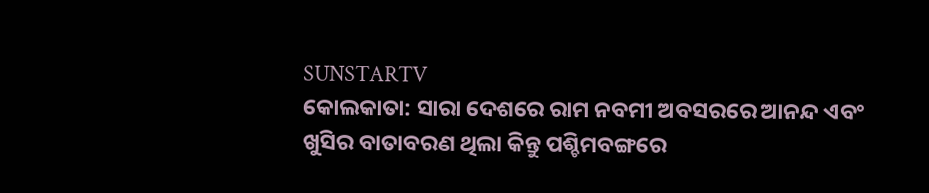SUNSTARTV
କୋଲକାତା: ସାରା ଦେଶରେ ରାମ ନବମୀ ଅବସରରେ ଆନନ୍ଦ ଏବଂ ଖୁସିର ବାତାବରଣ ଥିଲା କିନ୍ତୁ ପଶ୍ଚିମବଙ୍ଗରେ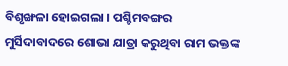ବିଶୃଙ୍ଖଳା ହୋଇଗଲା । ପଶ୍ଚିମବଙ୍ଗର ମୁର୍ସିଦାବାଦରେ ଶୋଭା ଯାତ୍ରା କରୁଥିବା ରାମ ଭକ୍ତଙ୍କ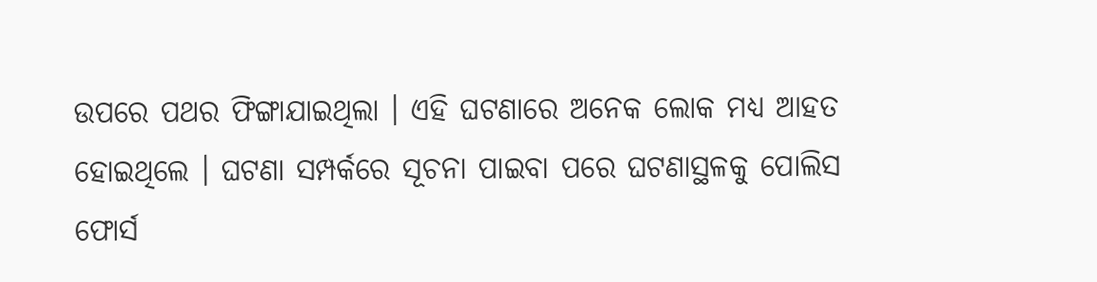ଉପରେ ପଥର ଫିଙ୍ଗାଯାଇଥିଲା । ଏହି ଘଟଣାରେ ଅନେକ ଲୋକ ମଧ୍ୟ ଆହତ ହୋଇଥିଲେ । ଘଟଣା ସମ୍ପର୍କରେ ସୂଚନା ପାଇବା ପରେ ଘଟଣାସ୍ଥଳକୁ ପୋଲିସ ଫୋର୍ସ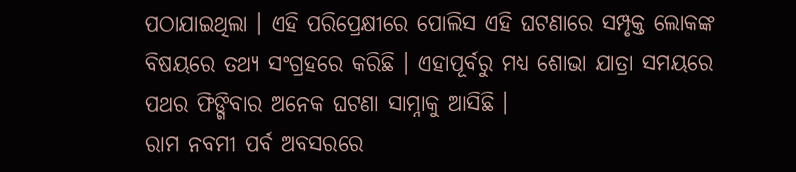ପଠାଯାଇଥିଲା । ଏହି ପରିପ୍ରେକ୍ଷୀରେ ପୋଲିସ ଏହି ଘଟଣାରେ ସମ୍ପୃକ୍ତ ଲୋକଙ୍କ ବିଷୟରେ ତଥ୍ୟ ସଂଗ୍ରହରେ କରିଛି । ଏହାପୂର୍ବରୁ ମଧ୍ୟ ଶୋଭା ଯାତ୍ରା ସମୟରେ ପଥର ଫିଙ୍ଗିବାର ଅନେକ ଘଟଣା ସାମ୍ନାକୁ ଆସିଛି ।
ରାମ ନବମୀ ପର୍ବ ଅବସରରେ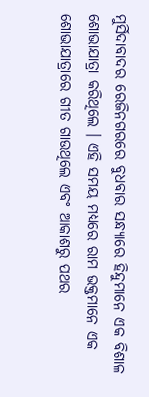ମୁର୍ସିଦାବାଦର ରେଜିନଗରରେ ବୁଧବାର ସନ୍ଧ୍ୟାରେ ହିନ୍ଦୁମାନେ ଏକ ବିଶାଳ ଶୋଭାଯାତ୍ରା କରିଥିଲେ । ଏହି ସମୟ ମଧ୍ୟରେ ରାମ ଭକ୍ତମାନେ ଏକ ଶୋଭାଯାତ୍ରାରେ ଗୀତ ଗାଉଥିଲେ ଏବଂ ଆକାଶରୁ ପଥର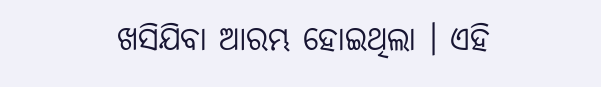ଖସିଯିବା ଆରମ୍ଭ ହୋଇଥିଲା । ଏହି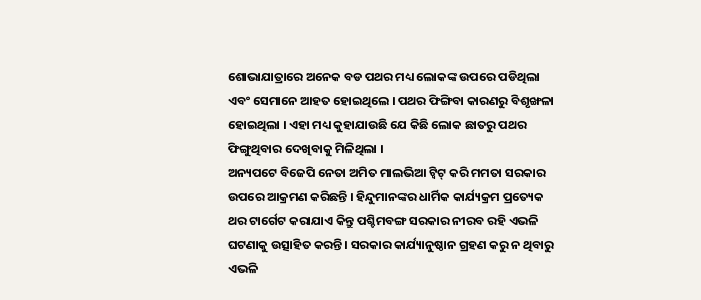ଶୋଭାଯାତ୍ରାରେ ଅନେକ ବଡ ପଥର ମଧ୍ୟ ଲୋକଙ୍କ ଉପରେ ପଡିଥିଲା ଏବଂ ସେମାନେ ଆହତ ହୋଇଥିଲେ । ପଥର ଫିଙ୍ଗିବା କାରଣରୁ ବିଶୃଙ୍ଖଳା ହୋଇଥିଲା । ଏହା ମଧ୍ୟ କୁହାଯାଉଛି ଯେ କିଛି ଲୋକ ଛାତରୁ ପଥର ଫିଙ୍ଗୁଥିବାର ଦେଖିବାକୁ ମିଳିଥିଲା ।
ଅନ୍ୟପଟେ ବିଜେପି ନେତା ଅମିତ ମାଲଭିଆ ଟ୍ୱିଟ୍ କରି ମମତା ସରକାର ଉପରେ ଆକ୍ରମଣ କରିଛନ୍ତି । ହିନ୍ଦୁମାନଙ୍କର ଧାର୍ମିକ କାର୍ଯ୍ୟକ୍ରମ ପ୍ରତ୍ୟେକ ଥର ଟାର୍ଗେଟ କରାଯାଏ କିନ୍ତୁ ପଶ୍ଚିମବଙ୍ଗ ସରକାର ନୀରବ ରହି ଏଭଳି ଘଟଣାକୁ ଉତ୍ସାହିତ କରନ୍ତି । ସରକାର କାର୍ଯ୍ୟାନୁଷ୍ଠାନ ଗ୍ରହଣ କରୁ ନ ଥିବାରୁ ଏଭଳି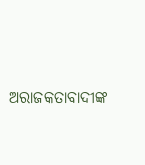ଅରାଜକତାବାଦୀଙ୍କ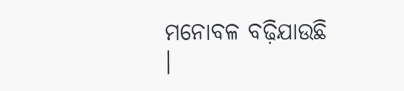ମନୋବଳ ବଢ଼ିଯାଉଛି ।